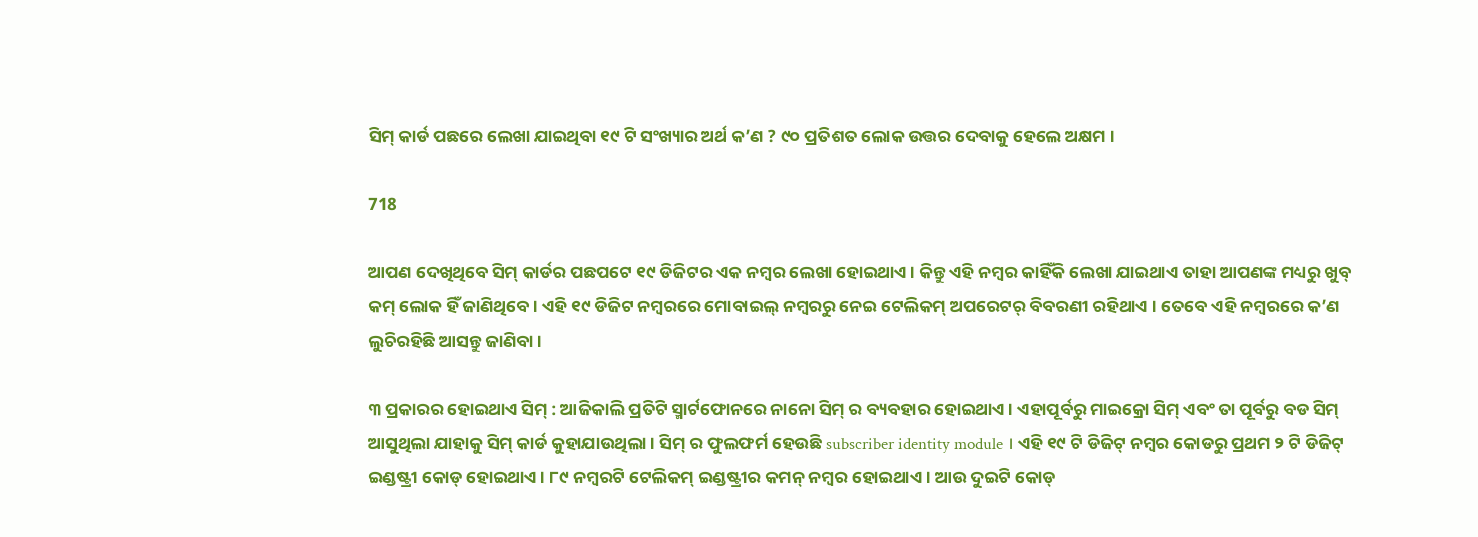ସିମ୍ କାର୍ଡ ପଛରେ ଲେଖା ଯାଇଥିବା ୧୯ ଟି ସଂଖ୍ୟାର ଅର୍ଥ କ’ଣ ? ୯୦ ପ୍ରତିଶତ ଲୋକ ଉତ୍ତର ଦେବାକୁ ହେଲେ ଅକ୍ଷମ ।

718

ଆପଣ ଦେଖିଥିବେ ସିମ୍ କାର୍ଡର ପଛପଟେ ୧୯ ଡିଜିଟର ଏକ ନମ୍ବର ଲେଖା ହୋଇଥାଏ । କିନ୍ତୁ ଏହି ନମ୍ବର କାହିଁକି ଲେଖା ଯାଇଥାଏ ତାହା ଆପଣଙ୍କ ମଧ୍ୟରୁ ଖୁବ୍ କମ୍ ଲୋକ ହିଁ ଜାଣିଥିବେ । ଏହି ୧୯ ଡିଜିଟ ନମ୍ବରରେ ମୋବାଇଲ୍ ନମ୍ବରରୁ ନେଇ ଟେଲିକମ୍ ଅପରେଟର୍ ବିବରଣୀ ରହିଥାଏ । ତେବେ ଏହି ନମ୍ବରରେ କ’ଣ ଲୁଚିରହିଛି ଆସନ୍ତୁ ଜାଣିବା ।

୩ ପ୍ରକାରର ହୋଇଥାଏ ସିମ୍ : ଆଜିକାଲି ପ୍ରତିଟି ସ୍ମାର୍ଟଫୋନରେ ନାନୋ ସିମ୍ ର ବ୍ୟବହାର ହୋଇଥାଏ । ଏହାପୂର୍ବରୁ ମାଇକ୍ରୋ ସିମ୍ ଏବଂ ତା ପୂର୍ବରୁ ବଡ ସିମ୍ ଆସୁଥିଲା ଯାହାକୁ ସିମ୍ କାର୍ଡ କୁହାଯାଉଥିଲା । ସିମ୍ ର ଫୁଲଫର୍ମ ହେଉଛି subscriber identity module । ଏହି ୧୯ ଟି ଡିଜିଟ୍ ନମ୍ବର କୋଡରୁ ପ୍ରଥମ ୨ ଟି ଡିଜିଟ୍ ଇଣ୍ଡଷ୍ଟ୍ରୀ କୋଡ୍ ହୋଇଥାଏ । ୮୯ ନମ୍ବରଟି ଟେଲିକମ୍ ଇଣ୍ଡଷ୍ଟ୍ରୀର କମନ୍ ନମ୍ବର ହୋଇଥାଏ । ଆଉ ଦୁଇଟି କୋଡ୍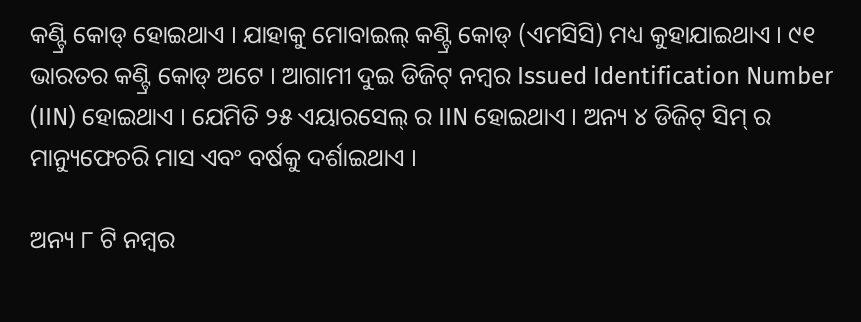କଣ୍ଟ୍ରି କୋଡ୍ ହୋଇଥାଏ । ଯାହାକୁ ମୋବାଇଲ୍ କଣ୍ଟ୍ରି କୋଡ୍ (ଏମସିସି) ମଧ୍ୟ କୁହାଯାଇଥାଏ । ୯୧ ଭାରତର କଣ୍ଟ୍ରି କୋଡ୍ ଅଟେ । ଆଗାମୀ ଦୁଇ ଡିଜିଟ୍ ନମ୍ବର Issued Identification Number (IIN) ହୋଇଥାଏ । ଯେମିତି ୨୫ ଏୟାରସେଲ୍ ର IIN ହୋଇଥାଏ । ଅନ୍ୟ ୪ ଡିଜିଟ୍ ସିମ୍ ର ମାନ୍ୟୁଫେଚରି ମାସ ଏବଂ ବର୍ଷକୁ ଦର୍ଶାଇଥାଏ ।

ଅନ୍ୟ ୮ ଟି ନମ୍ବର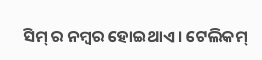ସିମ୍ ର ନମ୍ବର ହୋଇଥାଏ । ଟେଲିକମ୍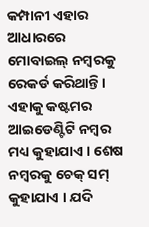କମ୍ପାନୀ ଏହାର ଆଧାରରେ ମୋବାଇଲ୍ ନମ୍ବରକୁ ରେକର୍ଡ କରିଥାନ୍ତି । ଏହାକୁ କଷ୍ଟମର ଆଇଡେଣ୍ଟିଟି ନମ୍ବର ମଧ୍ୟ କୁହାଯାଏ । ଶେଷ ନମ୍ବରକୁ ଚେକ୍ ସମ୍ କୁହାଯାଏ । ଯଦି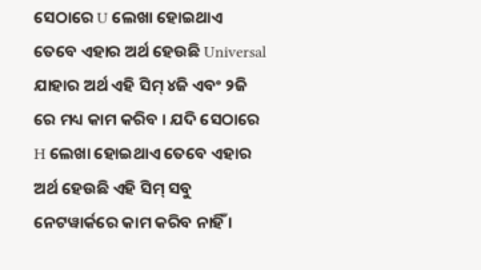ସେଠାରେ U ଲେଖା ହୋଇଥାଏ ତେବେ ଏହାର ଅର୍ଥ ହେଉଛି Universal ଯାହାର ଅର୍ଥ ଏହି ସିମ୍ ୪ଜି ଏବଂ ୨ଜି ରେ ମଧ୍ୟ କାମ କରିବ । ଯଦି ସେଠାରେ H ଲେଖା ହୋଇଥାଏ ତେବେ ଏହାର ଅର୍ଥ ହେଉଛି ଏହି ସିମ୍ ସବୁ ନେଟୱାର୍କରେ କାମ କରିବ ନାହିଁ ।